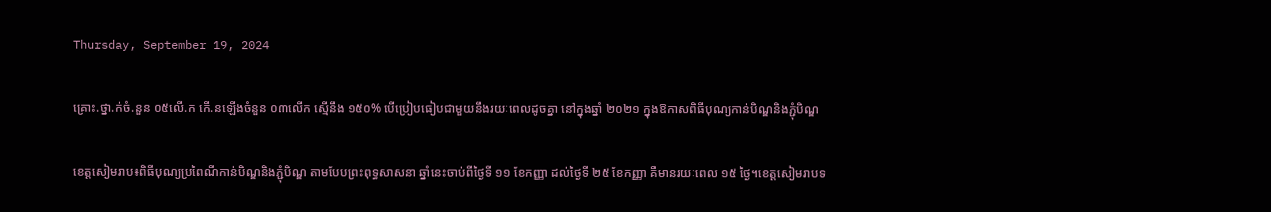Thursday, September 19, 2024

គ្រោះ.ថ្នា.ក់ចំ.នួន ០៥លើ.ក កើ.នឡើងចំនួន ០៣លើក ស្មើនឹង ១៥០% បើប្រៀបធៀបជាមួយនឹងរយៈពេលដូចគ្នា នៅក្នុងឆ្នាំ ២០២១ ក្នុងឱកាសពិធីបុណ្យកាន់បិណ្ឌនិងភ្ជុំបិណ្ឌ

ខេត្តសៀមរាប៖ពិធីបុណ្យប្រពៃណីកាន់បិណ្ឌនិងភ្ជុំបិណ្ឌ តាមបែបព្រះពុទ្ធសាសនា ឆ្នាំនេះចាប់ពីថ្ងៃទី ១១ ខែកញ្ញា ដល់ថ្ងៃទី ២៥ ខែកញ្ញា គឺមានរយៈពេល ១៥ ថ្ងៃ។ខេត្តសៀមរាបទ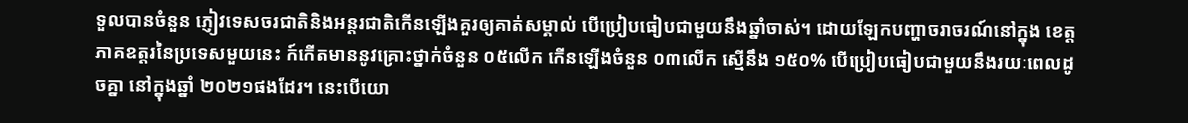ទួលបានចំនួន ភ្ញៀវទេសចរជាតិនិងអន្តរជាតិកើនឡើងគួរឲ្យគាត់សម្គាល់ បើប្រៀបធៀបជាមួយនឹងឆ្នាំចាស់។ ដោយឡែកបញ្ហាចរាចរណ៍នៅក្នុង ខេត្តភាគឧត្តរនៃប្រទេសមួយនេះ ក៍កើតមាននូវគ្រោះថ្នាក់ចំនួន ០៥លើក កើនឡើងចំនួន ០៣លើក ស្មើនឹង ១៥០% បើប្រៀបធៀបជាមួយនឹងរយៈពេលដូចគ្នា នៅក្នុងឆ្នាំ ២០២១ផងដែរ។ នេះបើយោ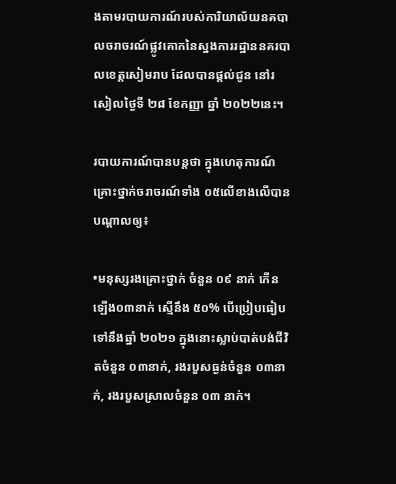ងតាមរបាយការណ៍របស់ការិយាល័យនគបាលចរាចរណ៍ផ្លូវគោកនៃស្នងការរដ្ឋាននគរបាលខេត្តសៀមរាប ដែលបានផ្ដល់ជូន នៅរសៀលថ្ងៃទី ២៨ ខែកញ្ញា ឆ្នាំ ២០២២នេះ។

របាយការណ៍បានបន្តថា ក្នុងហេតុការណ៍គ្រោះថ្នាក់ចរាចរណ៍ទាំង ០៥លើខាងលើបានបណ្ដាលឲ្យ៖

•មនុស្សរងគ្រោះថ្នាក់ ចំនួន ០៩ នាក់ កើនឡើង០៣នាក់ ស្មើនឹង ៥០% បើប្រៀបធៀបទៅនឹងឆ្នាំ ២០២១ ក្នុងនោះស្លាប់បាត់បង់ជីវិតចំនួន ០៣នាក់, រងរបួសធ្ងន់ចំនួន ០៣នាក់, រងរបួសស្រាលចំនួន ០៣ នាក់។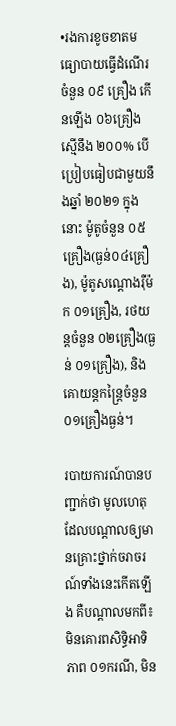•រងការខូចខាតមធ្យោបាយធ្វើដំណើរ ចំនួន ០៩ គ្រឿង កើនឡើង ០៦គ្រឿង ស្មើនឹង ២០០% បើប្រៀបធៀបជាមួយនឹងឆ្នាំ ២០២១ ក្នុងនោះ ម៉ូតូចំនួន ០៥គ្រឿង(ធ្ងន់០៤គ្រឿង), ម៉ូតូសណ្ដោងរុឺម៉ក ០១គ្រឿង, រថយន្តចំនួន ០២គ្រឿង(ធ្ងន់ ០១គ្រឿង), និងគោយន្តកន្ត្រៃចំនួន ០១គ្រឿងធ្ងន់។

របាយការណ៍បានបញ្ជាក់ថា មូលហេតុដែលបណ្ដាលឲ្យមានគ្រោះថ្នាក់ចរាចរណ៍ទាំងនេះកើតឡើង គឺបណ្ដាលមកពី៖ មិនគោរពសិទ្ធិអាទិភាព ០១ករណី, មិន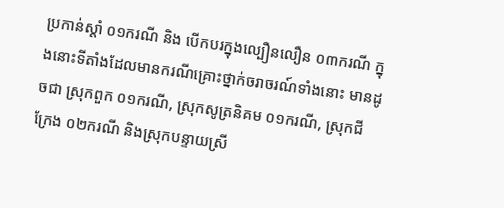ប្រកាន់ស្ដាំ ០១ករណី និង បើកបរក្នុងល្បឿនលឿន ០៣ករណី ក្នុងនោះទីតាំងដែលមានករណីគ្រោះថ្នាក់ចរាចរណ៍ទាំងនោះ មានដូចជា ស្រុកពួក ០១ករណី, ស្រុកសូត្រនិគម ០១ករណី, ស្រុកជីក្រែង ០២ករណី និងស្រុកបន្ទាយស្រី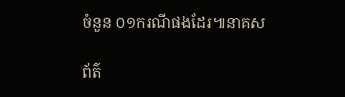ចំនួន ០១ករណីផងដែរ៕នាគស

ព័ត៌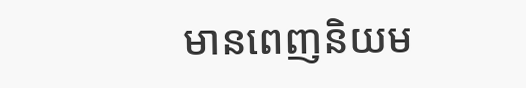មានពេញនិយម